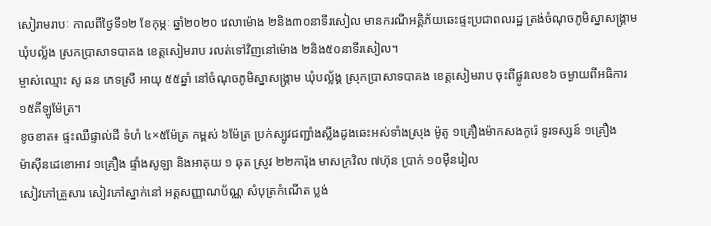សៀរាមរាបៈ កាលពីថ្ងៃទី១២ ខែកុម្ភៈ ឆ្នាំ២០២០ វេលាម៉ោង ២និង៣០នាទីរសៀល មានករណីអគ្គិភ័យឆេះផ្ទះប្រជាពលរដ្ឋ ត្រង់ចំណុចភូមិស្នាសង្គ្រាម ឃុំបល្ល័ង ស្រកប្រាសាទបាគង ខេត្តសៀមរាប រលត់ទៅវិញនៅម៉ោង ២និង៥០នាទីរសៀល។
ម្ចាស់ឈ្មោះ សូ ឆន ភេទស្រី អាយុ ៥៥ឆ្នាំ នៅចំណុចភូមិស្នាសង្គ្រាម ឃុំបល្ល័ង្គ ស្រុកប្រាសាទបាគង ខេត្តសៀមរាប ចុះពីផ្លូវលេខ៦ ចម្ងាយពីអធិការ ១៥គីឡូម៉ែត្រ។
ខូចខាត៖ ផ្ទះឈឺផ្ទាល់ដី ទំហំ ៤×៥ម៉ែត្រ កម្ពស់ ៦ម៉ែត្រ ប្រក់ស្បូវជញ្ជាំងស្លឹងដូងឆេះអស់ទាំងស្រុង ម៉ូតូ ១គ្រឿងម៉ាកសងកូរ៉េ ទូរទស្សន៍ ១គ្រឿង
ម៉ាស៊ីនដេខោអាវ ១គ្រឿង ផ្ទាំងសូឡា និងអាគុយ ១ ឆុត ស្រូវ ២២ការ៉ុង មាសក្រវិល ៧ហ៊ុន ប្រាក់ ១០ម៉ឺនរៀល
សៀវភៅគ្រួសារ សៀវភៅស្នាក់នៅ អត្តសញ្ញាណប័ណ្ណ សំបុត្រកំណើត ប្លង់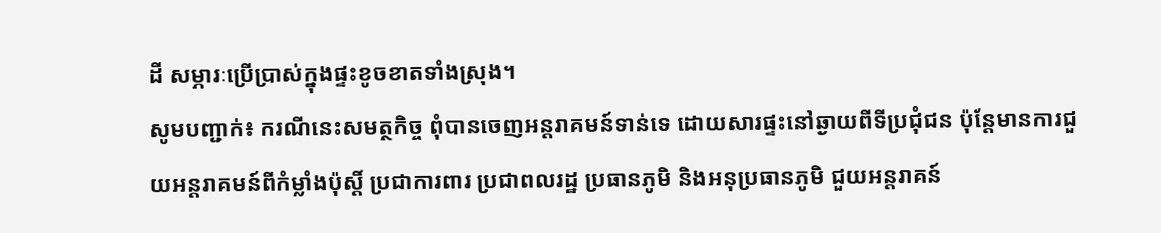ដី សម្ភារៈប្រើប្រាស់ក្នុងផ្ទះខូចខាតទាំងស្រុង។
សូមបញ្ជាក់៖ ករណីនេះសមត្ថកិច្ច ពុំបានចេញអន្តរាគមន៍ទាន់ទេ ដោយសារផ្ទះនៅឆ្ងាយពីទីប្រជុំជន ប៉ុន្តែមានការជួយអន្តរាគមន៍ពីកំម្លាំងប៉ុស្ដិ៍ ប្រជាការពារ ប្រជាពលរដ្ឋ ប្រធានភូមិ និងអនុប្រធានភូមិ ជួយអន្តរាគន៍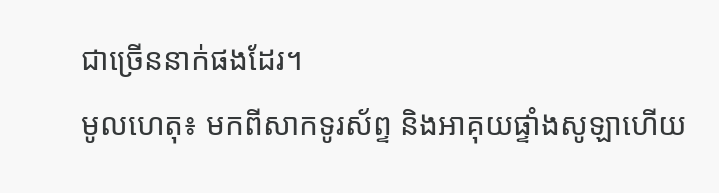ជាច្រើននាក់ផងដែរ។
មូលហេតុ៖ មកពីសាកទូរស័ព្ទ និងអាគុយផ្ទាំងសូឡាហើយ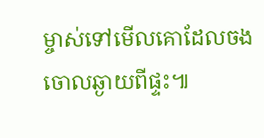ម្ចាស់ទៅមើលគោដែលចងចោលឆ្ងាយពីផ្ទះ៕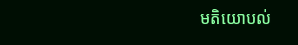មតិយោបល់